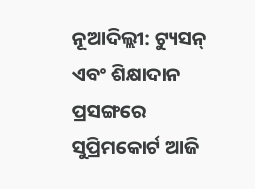ନୂଆଦିଲ୍ଲୀ: ଟ୍ୟୁସନ୍ ଏବଂ ଶିକ୍ଷାଦାନ ପ୍ରସଙ୍ଗରେ ସୁପ୍ରିମକୋର୍ଟ ଆଜି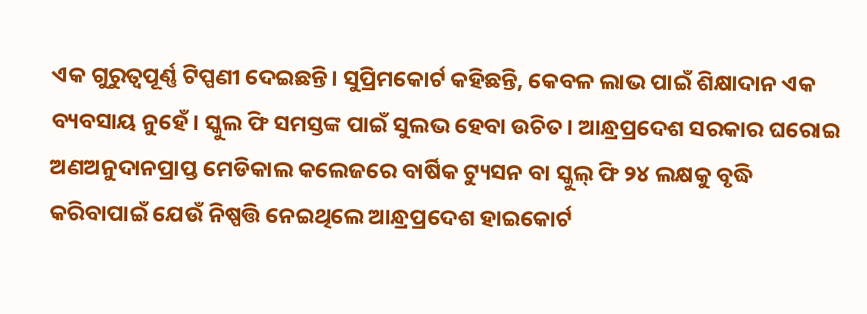ଏକ ଗୁରୁତ୍ବପୂର୍ଣ୍ଣ ଟିପ୍ପଣୀ ଦେଇଛନ୍ତି। ସୁପ୍ରିମକୋର୍ଟ କହିଛନ୍ତି, କେବଳ ଲାଭ ପାଇଁ ଶିକ୍ଷାଦାନ ଏକ ବ୍ୟବସାୟ ନୁହେଁ। ସ୍କୁଲ ଫି ସମସ୍ତଙ୍କ ପାଇଁ ସୁଲଭ ହେବା ଉଚିତ। ଆନ୍ଧ୍ରପ୍ରଦେଶ ସରକାର ଘରୋଇ ଅଣଅନୁଦାନପ୍ରାପ୍ତ ମେଡିକାଲ କଲେଜରେ ବାର୍ଷିକ ଟ୍ୟୁସନ ବା ସ୍କୁଲ୍ ଫି ୨୪ ଲକ୍ଷକୁ ବୃଦ୍ଧି କରିବାପାଇଁ ଯେଉଁ ନିଷ୍ପତ୍ତି ନେଇଥିଲେ ଆନ୍ଧ୍ରପ୍ରଦେଶ ହାଇକୋର୍ଟ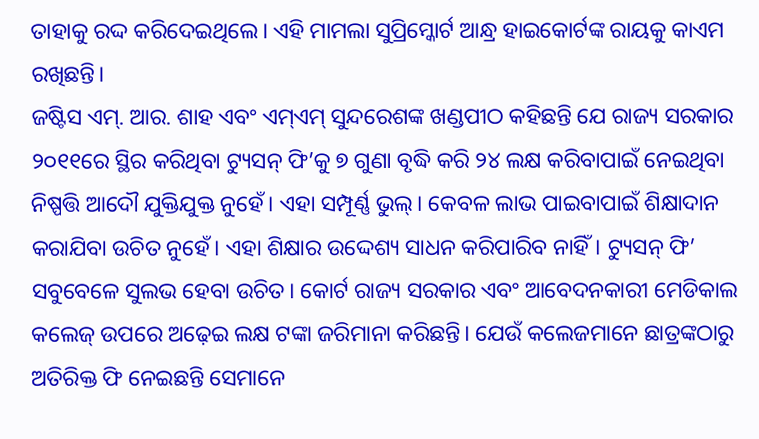ତାହାକୁ ରଦ୍ଦ କରିଦେଇଥିଲେ। ଏହି ମାମଲା ସୁପ୍ରିମ୍କୋର୍ଟ ଆନ୍ଧ୍ର ହାଇକୋର୍ଟଙ୍କ ରାୟକୁ କାଏମ ରଖିଛନ୍ତି।
ଜଷ୍ଟିସ ଏମ୍. ଆର. ଶାହ ଏବଂ ଏମ୍ଏମ୍ ସୁନ୍ଦରେଶଙ୍କ ଖଣ୍ଡପୀଠ କହିଛନ୍ତି ଯେ ରାଜ୍ୟ ସରକାର ୨୦୧୧ରେ ସ୍ଥିର କରିଥିବା ଟ୍ୟୁସନ୍ ଫି’କୁ ୭ ଗୁଣା ବୃଦ୍ଧି କରି ୨୪ ଲକ୍ଷ କରିବାପାଇଁ ନେଇଥିବା ନିଷ୍ପତ୍ତି ଆଦୌ ଯୁକ୍ତିଯୁକ୍ତ ନୁହେଁ। ଏହା ସମ୍ପୂର୍ଣ୍ଣ ଭୁଲ୍। କେବଳ ଲାଭ ପାଇବାପାଇଁ ଶିକ୍ଷାଦାନ କରାଯିବା ଉଚିତ ନୁହେଁ। ଏହା ଶିକ୍ଷାର ଉଦ୍ଦେଶ୍ୟ ସାଧନ କରିପାରିବ ନାହିଁ। ଟ୍ୟୁସନ୍ ଫି’ ସବୁବେଳେ ସୁଲଭ ହେବା ଉଚିତ। କୋର୍ଟ ରାଜ୍ୟ ସରକାର ଏବଂ ଆବେଦନକାରୀ ମେଡିକାଲ କଲେଜ୍ ଉପରେ ଅଢ଼େଇ ଲକ୍ଷ ଟଙ୍କା ଜରିମାନା କରିଛନ୍ତି। ଯେଉଁ କଲେଜମାନେ ଛାତ୍ରଙ୍କଠାରୁ ଅତିରିକ୍ତ ଫି ନେଇଛନ୍ତି ସେମାନେ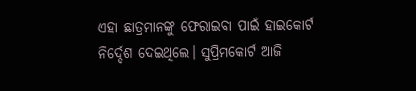ଏହା ଛାତ୍ରମାନଙ୍କୁ ଫେରାଇବା ପାଇଁ ହାଇକୋର୍ଟ ନିର୍ଦ୍ଦେଶ ଦେଇଥିଲେ। ସୁପ୍ରିମକୋର୍ଟ ଆଜି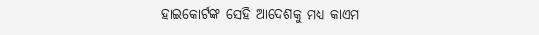ହାଇକୋର୍ଟଙ୍କ ସେହି ଆଦେଶକୁ ମଧ୍ୟ କାଏମ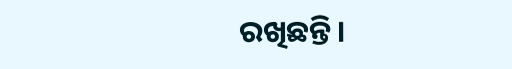ରଖିଛନ୍ତି।